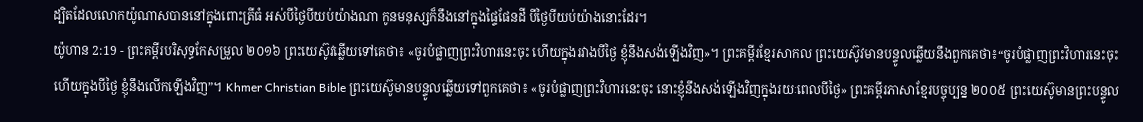ដ្បិតដែលលោកយ៉ូណាសបាននៅក្នុងពោះត្រីធំ អស់បីថ្ងៃបីយប់យ៉ាងណា កូនមនុស្សក៏នឹងនៅក្នុងផ្ទៃផែនដី បីថ្ងៃបីយប់យ៉ាងនោះដែរ។
យ៉ូហាន 2:19 - ព្រះគម្ពីរបរិសុទ្ធកែសម្រួល ២០១៦ ព្រះយេស៊ូវឆ្លើយទៅគេថា៖ «ចូរបំផ្លាញព្រះវិហារនេះចុះ ហើយក្នុងរវាងបីថ្ងៃ ខ្ញុំនឹងសង់ឡើងវិញ»។ ព្រះគម្ពីរខ្មែរសាកល ព្រះយេស៊ូវមានបន្ទូលឆ្លើយនឹងពួកគេថា៖“ចូរបំផ្លាញព្រះវិហារនេះចុះ ហើយក្នុងបីថ្ងៃ ខ្ញុំនឹងលើកឡើងវិញ”។ Khmer Christian Bible ព្រះយេស៊ូមានបន្ទូលឆ្លើយទៅពួកគេថា៖ «ចូរបំផ្លាញព្រះវិហារនេះចុះ នោះខ្ញុំនឹងសង់ឡើងវិញក្នុងរយៈពេលបីថ្ងៃ» ព្រះគម្ពីរភាសាខ្មែរបច្ចុប្បន្ន ២០០៥ ព្រះយេស៊ូមានព្រះបន្ទូល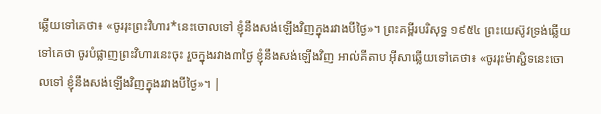ឆ្លើយទៅគេថា៖ «ចូររុះព្រះវិហារ*នេះចោលទៅ ខ្ញុំនឹងសង់ឡើងវិញក្នុងរវាងបីថ្ងៃ»។ ព្រះគម្ពីរបរិសុទ្ធ ១៩៥៤ ព្រះយេស៊ូវទ្រង់ឆ្លើយទៅគេថា ចូរបំផ្លាញព្រះវិហារនេះចុះ រួចក្នុងរវាង៣ថ្ងៃ ខ្ញុំនឹងសង់ឡើងវិញ អាល់គីតាប អ៊ីសាឆ្លើយទៅគេថា៖ «ចូររុះម៉ាស្ជិទនេះចោលទៅ ខ្ញុំនឹងសង់ឡើងវិញក្នុងរវាងបីថ្ងៃ»។ |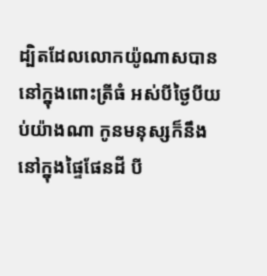ដ្បិតដែលលោកយ៉ូណាសបាននៅក្នុងពោះត្រីធំ អស់បីថ្ងៃបីយប់យ៉ាងណា កូនមនុស្សក៏នឹងនៅក្នុងផ្ទៃផែនដី បី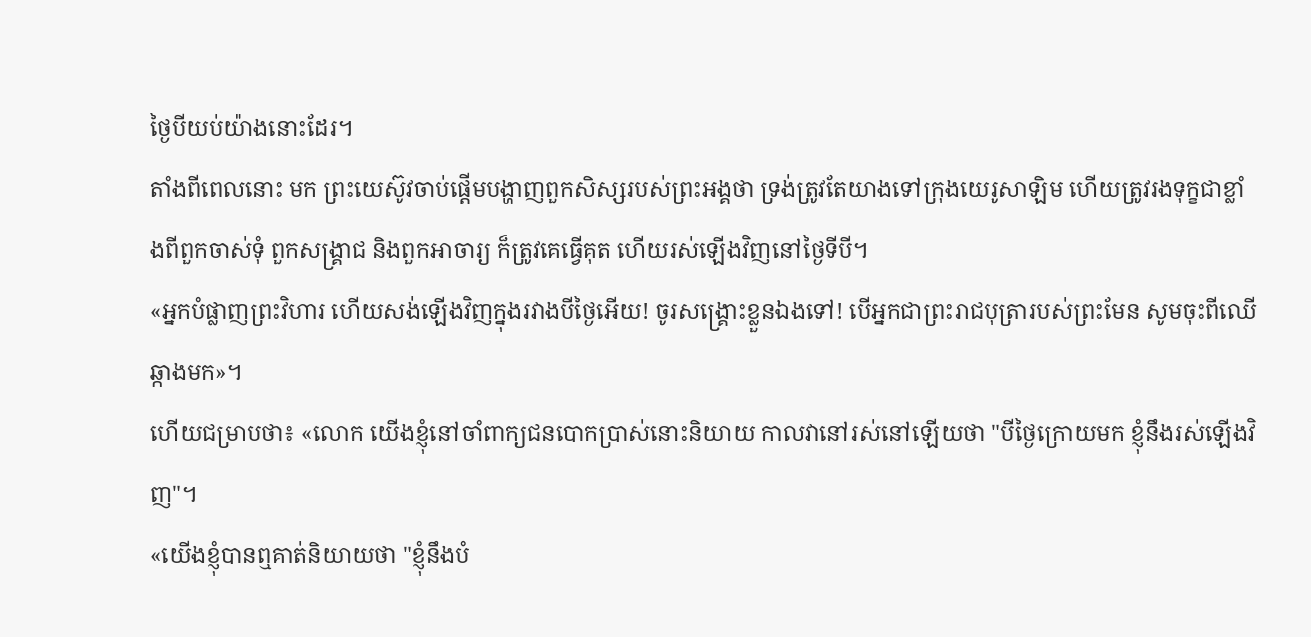ថ្ងៃបីយប់យ៉ាងនោះដែរ។
តាំងពីពេលនោះ មក ព្រះយេស៊ូវចាប់ផ្តើមបង្ហាញពួកសិស្សរបស់ព្រះអង្គថា ទ្រង់ត្រូវតែយាងទៅក្រុងយេរូសាឡិម ហើយត្រូវរងទុក្ខជាខ្លាំងពីពួកចាស់ទុំ ពួកសង្គ្រាជ និងពួកអាចារ្យ ក៏ត្រូវគេធ្វើគុត ហើយរស់ឡើងវិញនៅថ្ងៃទីបី។
«អ្នកបំផ្លាញព្រះវិហារ ហើយសង់ឡើងវិញក្នុងរវាងបីថ្ងៃអើយ! ចូរសង្គ្រោះខ្លួនឯងទៅ! បើអ្នកជាព្រះរាជបុត្រារបស់ព្រះមែន សូមចុះពីឈើឆ្កាងមក»។
ហើយជម្រាបថា៖ «លោក យើងខ្ញុំនៅចាំពាក្យជនបោកប្រាស់នោះនិយាយ កាលវានៅរស់នៅឡើយថា "បីថ្ងៃក្រោយមក ខ្ញុំនឹងរស់ឡើងវិញ"។
«យើងខ្ញុំបានឮគាត់និយាយថា "ខ្ញុំនឹងបំ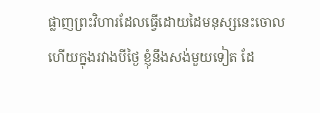ផ្លាញព្រះវិហារដែលធ្វើដោយដៃមនុស្សនេះចោល ហើយក្នុងរវាងបីថ្ងៃ ខ្ញុំនឹងសង់មួយទៀត ដែ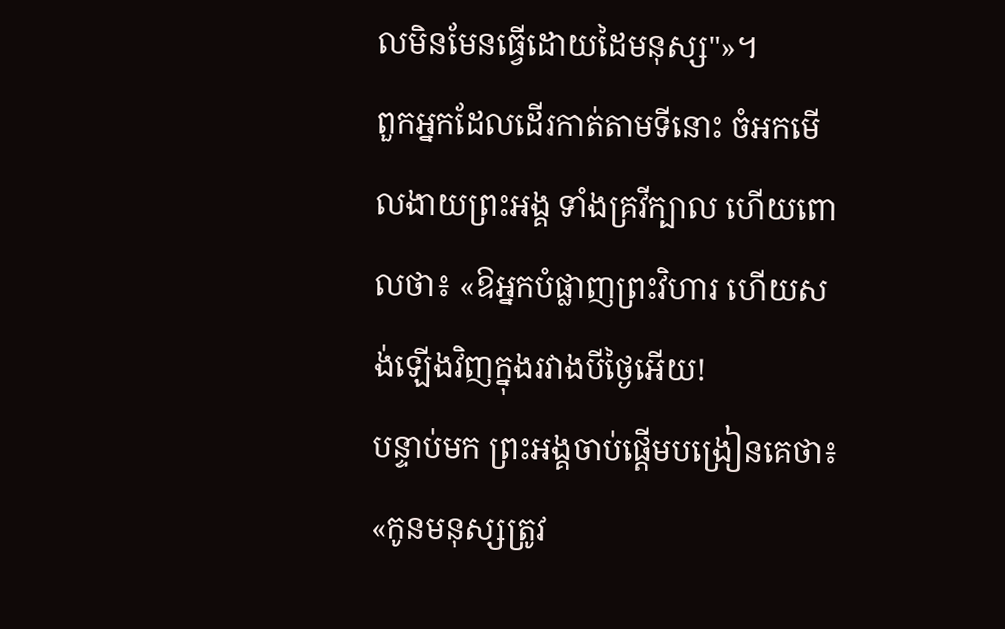លមិនមែនធ្វើដោយដៃមនុស្ស"»។
ពួកអ្នកដែលដើរកាត់តាមទីនោះ ចំអកមើលងាយព្រះអង្គ ទាំងគ្រវីក្បាល ហើយពោលថា៖ «ឱអ្នកបំផ្លាញព្រះវិហារ ហើយសង់ឡើងវិញក្នុងរវាងបីថ្ងៃអើយ!
បន្ទាប់មក ព្រះអង្គចាប់ផ្ដើមបង្រៀនគេថា៖ «កូនមនុស្សត្រូវ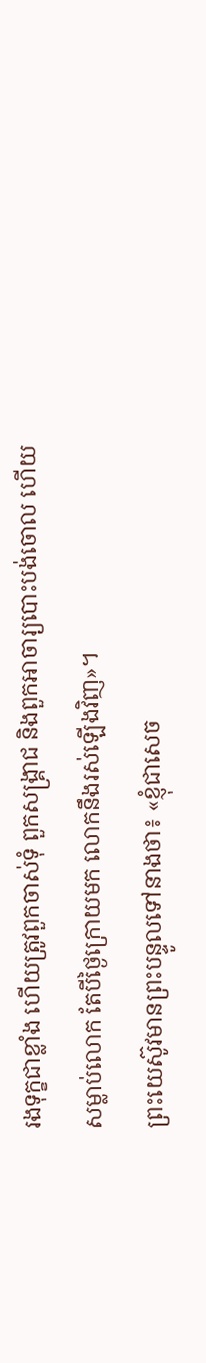រងទុក្ខជាខ្លាំង ហើយត្រូវពួកចាស់ទុំ ពួកសង្គ្រាជ និងពួកអាចារ្យបោះបង់ចោល ហើយសម្លាប់លោក តែបីថ្ងៃក្រោយមក លោកនឹងរស់ឡើងវិញ»។
ព្រះយេស៊ូវមានព្រះបន្ទូលទៅនាងថា៖ «ខ្ញុំជាសេច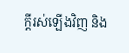ក្តីរស់ឡើងវិញ និង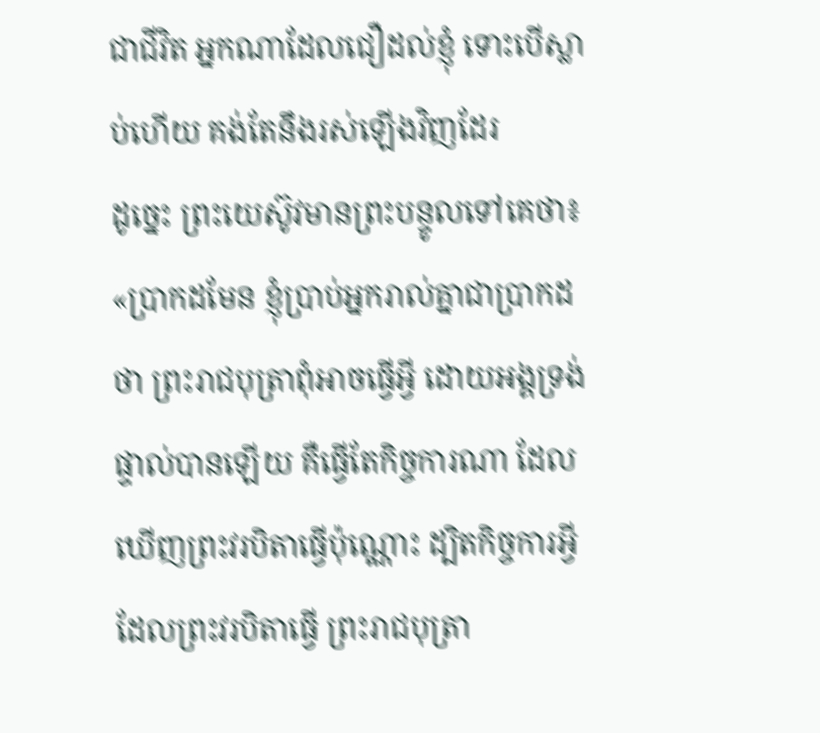ជាជីវិត អ្នកណាដែលជឿដល់ខ្ញុំ ទោះបើស្លាប់ហើយ គង់តែនឹងរស់ឡើងវិញដែរ
ដូច្នេះ ព្រះយេស៊ូវមានព្រះបន្ទូលទៅគេថា៖ «ប្រាកដមែន ខ្ញុំប្រាប់អ្នករាល់គ្នាជាប្រាកដថា ព្រះរាជបុត្រាពុំអាចធ្វើអ្វី ដោយអង្គទ្រង់ផ្ទាល់បានឡើយ គឺធ្វើតែកិច្ចការណា ដែលឃើញព្រះវរបិតាធ្វើប៉ុណ្ណោះ ដ្បិតកិច្ចការអ្វីដែលព្រះវរបិតាធ្វើ ព្រះរាជបុត្រា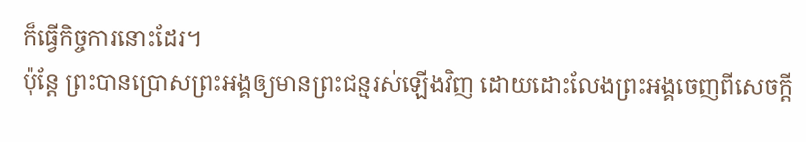ក៏ធ្វើកិច្ចការនោះដែរ។
ប៉ុន្តែ ព្រះបានប្រោសព្រះអង្គឲ្យមានព្រះជន្មរស់ឡើងវិញ ដោយដោះលែងព្រះអង្គចេញពីសេចក្តី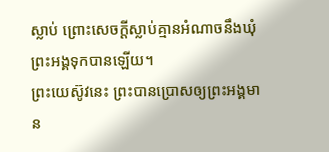ស្លាប់ ព្រោះសេចក្តីស្លាប់គ្មានអំណាចនឹងឃុំព្រះអង្គទុកបានឡើយ។
ព្រះយេស៊ូវនេះ ព្រះបានប្រោសឲ្យព្រះអង្គមាន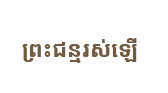ព្រះជន្មរស់ឡើ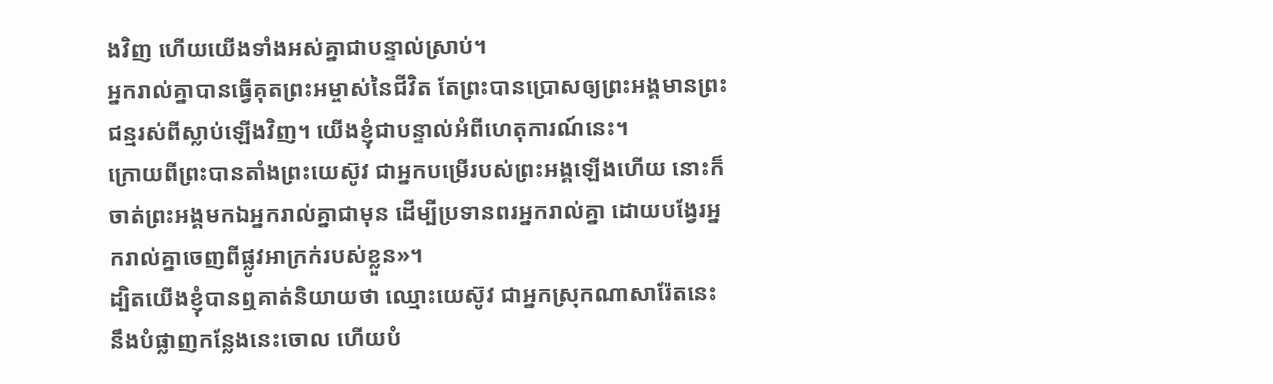ងវិញ ហើយយើងទាំងអស់គ្នាជាបន្ទាល់ស្រាប់។
អ្នករាល់គ្នាបានធ្វើគុតព្រះអម្ចាស់នៃជីវិត តែព្រះបានប្រោសឲ្យព្រះអង្គមានព្រះជន្មរស់ពីស្លាប់ឡើងវិញ។ យើងខ្ញុំជាបន្ទាល់អំពីហេតុការណ៍នេះ។
ក្រោយពីព្រះបានតាំងព្រះយេស៊ូវ ជាអ្នកបម្រើរបស់ព្រះអង្គឡើងហើយ នោះក៏ចាត់ព្រះអង្គមកឯអ្នករាល់គ្នាជាមុន ដើម្បីប្រទានពរអ្នករាល់គ្នា ដោយបង្វែរអ្នករាល់គ្នាចេញពីផ្លូវអាក្រក់របស់ខ្លួន»។
ដ្បិតយើងខ្ញុំបានឮគាត់និយាយថា ឈ្មោះយេស៊ូវ ជាអ្នកស្រុកណាសារ៉ែតនេះ នឹងបំផ្លាញកន្លែងនេះចោល ហើយបំ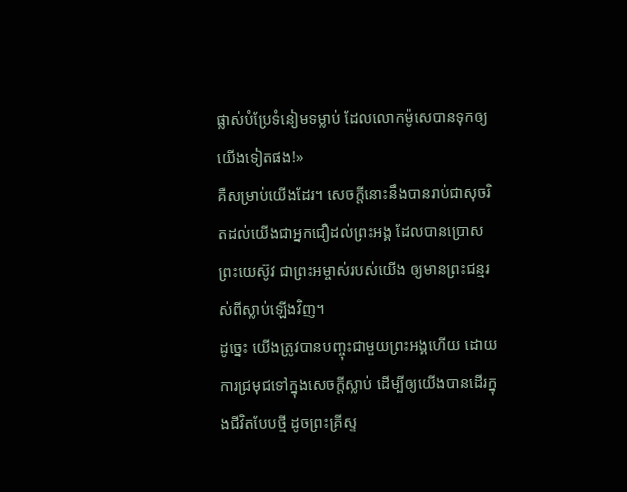ផ្លាស់បំប្រែទំនៀមទម្លាប់ ដែលលោកម៉ូសេបានទុកឲ្យយើងទៀតផង!»
គឺសម្រាប់យើងដែរ។ សេចក្តីនោះនឹងបានរាប់ជាសុចរិតដល់យើងជាអ្នកជឿដល់ព្រះអង្គ ដែលបានប្រោសព្រះយេស៊ូវ ជាព្រះអម្ចាស់របស់យើង ឲ្យមានព្រះជន្មរស់ពីស្លាប់ឡើងវិញ។
ដូច្នេះ យើងត្រូវបានបញ្ចុះជាមួយព្រះអង្គហើយ ដោយការជ្រមុជទៅក្នុងសេចក្តីស្លាប់ ដើម្បីឲ្យយើងបានដើរក្នុងជីវិតបែបថ្មី ដូចព្រះគ្រីស្ទ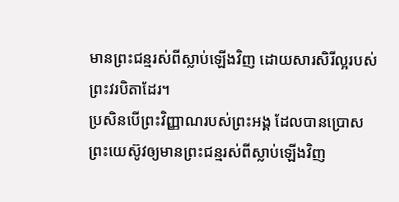មានព្រះជន្មរស់ពីស្លាប់ឡើងវិញ ដោយសារសិរីល្អរបស់ព្រះវរបិតាដែរ។
ប្រសិនបើព្រះវិញ្ញាណរបស់ព្រះអង្គ ដែលបានប្រោសព្រះយេស៊ូវឲ្យមានព្រះជន្មរស់ពីស្លាប់ឡើងវិញ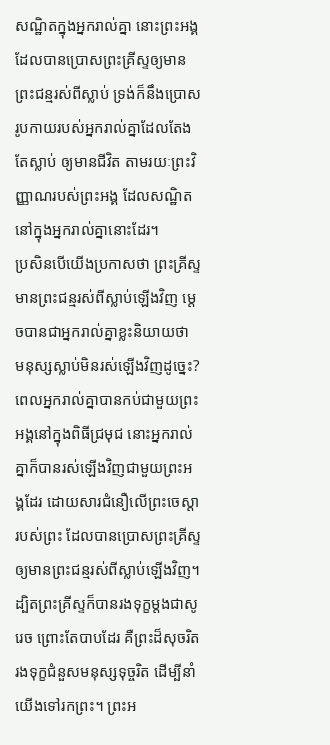សណ្ឋិតក្នុងអ្នករាល់គ្នា នោះព្រះអង្គដែលបានប្រោសព្រះគ្រីស្ទឲ្យមានព្រះជន្មរស់ពីស្លាប់ ទ្រង់ក៏នឹងប្រោសរូបកាយរបស់អ្នករាល់គ្នាដែលតែងតែស្លាប់ ឲ្យមានជីវិត តាមរយៈព្រះវិញ្ញាណរបស់ព្រះអង្គ ដែលសណ្ឋិតនៅក្នុងអ្នករាល់គ្នានោះដែរ។
ប្រសិនបើយើងប្រកាសថា ព្រះគ្រីស្ទមានព្រះជន្មរស់ពីស្លាប់ឡើងវិញ ម្តេចបានជាអ្នករាល់គ្នាខ្លះនិយាយថា មនុស្សស្លាប់មិនរស់ឡើងវិញដូច្នេះ?
ពេលអ្នករាល់គ្នាបានកប់ជាមួយព្រះអង្គនៅក្នុងពិធីជ្រមុជ នោះអ្នករាល់គ្នាក៏បានរស់ឡើងវិញជាមួយព្រះអង្គដែរ ដោយសារជំនឿលើព្រះចេស្ដារបស់ព្រះ ដែលបានប្រោសព្រះគ្រីស្ទឲ្យមានព្រះជន្មរស់ពីស្លាប់ឡើងវិញ។
ដ្បិតព្រះគ្រីស្ទក៏បានរងទុក្ខម្តងជាសូរេច ព្រោះតែបាបដែរ គឺព្រះដ៏សុចរិតរងទុក្ខជំនួសមនុស្សទុច្ចរិត ដើម្បីនាំយើងទៅរកព្រះ។ ព្រះអ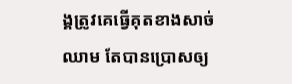ង្គត្រូវគេធ្វើគុតខាងសាច់ឈាម តែបានប្រោសឲ្យ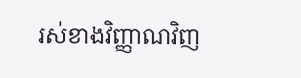រស់ខាងវិញ្ញាណវិញ